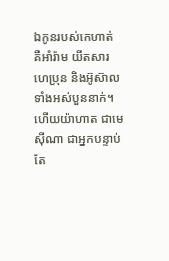ឯកូនរបស់កេហាត់ គឺអាំរ៉ាម យីតសារ ហេប្រុន និងអ៊ូស៊ាល ទាំងអស់បួននាក់។
ហើយយ៉ាហាត ជាមេស៊ីណា ជាអ្នកបន្ទាប់ តែ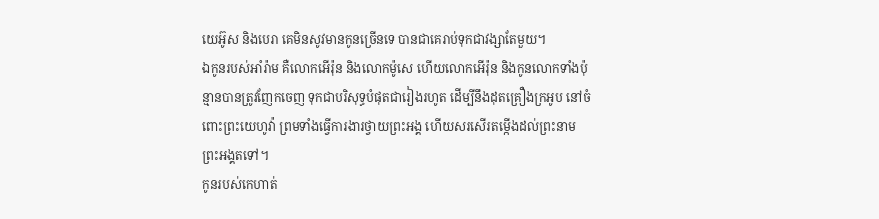យេអ៊ូស និងបេរា គេមិនសូវមានកូនច្រើនទេ បានជាគេរាប់ទុកជាវង្សាតែមួយ។
ឯកូនរបស់អាំរ៉ាម គឺលោកអើរ៉ុន និងលោកម៉ូសេ ហើយលោកអើរ៉ុន និងកូនលោកទាំងប៉ុន្មានបានត្រូវញែកចេញ ទុកជាបរិសុទ្ធបំផុតជារៀងរហូត ដើម្បីនឹងដុតគ្រឿងក្រអូប នៅចំពោះព្រះយេហូវ៉ា ព្រមទាំងធ្វើការងារថ្វាយព្រះអង្គ ហើយសរសើរតម្កើងដល់ព្រះនាមព្រះអង្គតទៅ។
កូនរបស់កេហាត់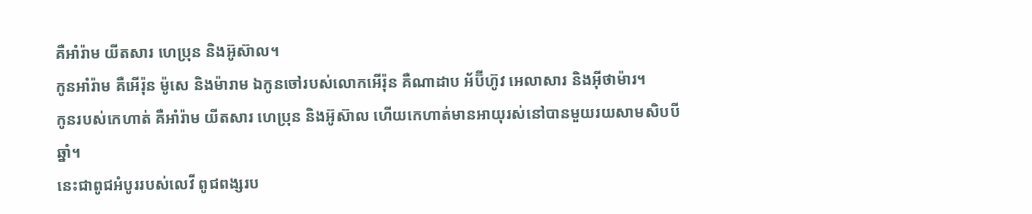គឺអាំរ៉ាម យីតសារ ហេប្រុន និងអ៊ូស៊ាល។
កូនអាំរ៉ាម គឺអើរ៉ុន ម៉ូសេ និងម៉ារាម ឯកូនចៅរបស់លោកអើរ៉ុន គឺណាដាប អ័ប៊ីហ៊ូវ អេលាសារ និងអ៊ីថាម៉ារ។
កូនរបស់កេហាត់ គឺអាំរ៉ាម យីតសារ ហេប្រុន និងអ៊ូស៊ាល ហើយកេហាត់មានអាយុរស់នៅបានមួយរយសាមសិបបីឆ្នាំ។
នេះជាពូជអំបូររបស់លេវី ពូជពង្សរប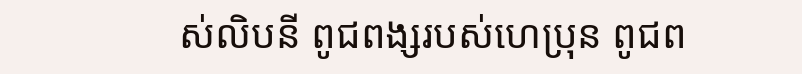ស់លិបនី ពូជពង្សរបស់ហេប្រុន ពូជព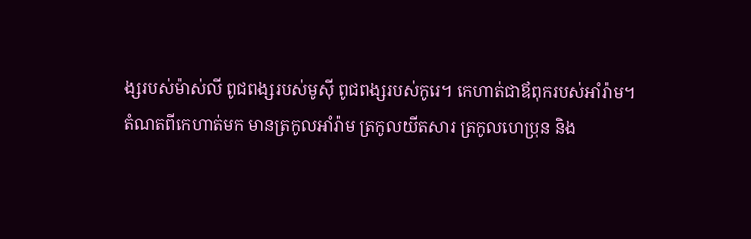ង្សរបស់ម៉ាស់លី ពូជពង្សរបស់មូស៊ី ពូជពង្សរបស់កូរេ។ កេហាត់ជាឪពុករបស់អាំរ៉ាម។
តំណតពីកេហាត់មក មានត្រកូលអាំរ៉ាម ត្រកូលយីតសារ ត្រកូលហេប្រុន និង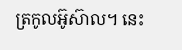ត្រកូលអ៊ូស៊ាល។ នេះ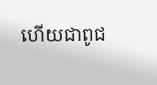ហើយជាពូជ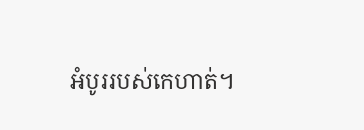អំបូររបស់កេហាត់។